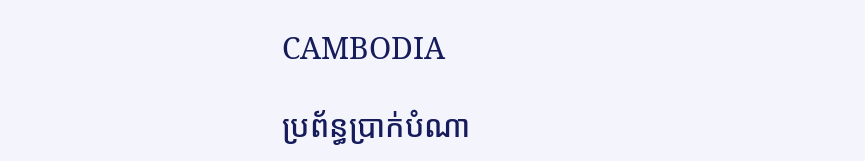CAMBODIA

ប្រព័ន្ធប្រាក់បំណា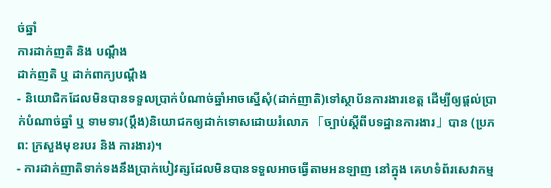ច់ឆ្នាំ
ការដាក់ញតិ និង បណ្តឹង
ដាក់ញតិ ឬ ដាក់ពាក្យបណ្តឹង
- និយោជិកដែលមិនបានទទួលប្រាក់បំណាច់ឆ្នាំអាចស្នើសុំ(ដាក់ញាតិ)ទៅស្ថាប័នការងារខេត្ត ដើម្បីឲ្យផ្តល់ប្រាក់បំណាច់ឆ្នាំ ឬ ទាមទារ(ប្តឹង)និយោជកឲ្យដាក់ទោសដោយរំលោភ 「ច្បាប់ស្តីពីបទដ្ឋានការងារ」បាន (ប្រភព: ក្រសួងមុខរបរ និង ការងារ)។
- ការដាក់ញាតិទាក់ទងនឹងប្រាក់បៀវត្សដែលមិនបានទទួលអាចធ្វើតាមអនឡាញ នៅក្នុង គេហទំព័រសេវាកម្ម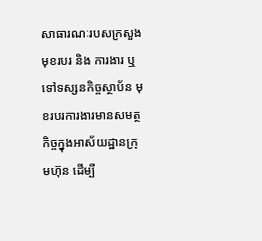សាធារណៈរបសក្រសួងមុខរបរ និង ការងារ ឬ ទៅទស្សនកិច្ចស្ថាប័ន មុខរបរការងារមានសមត្ថកិច្ចក្នុងអាស័យដ្ឋានក្រុមហ៊ុន ដើម្បី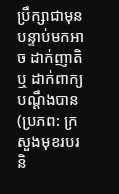ប្រឹក្សាជាមុន បន្ទាប់មកអាច ដាក់ញាតិ ឬ ដាក់ពាក្យបណ្តឹងបាន (ប្រភព: ក្រសួងមុខរបរ និ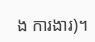ង ការងារ)។